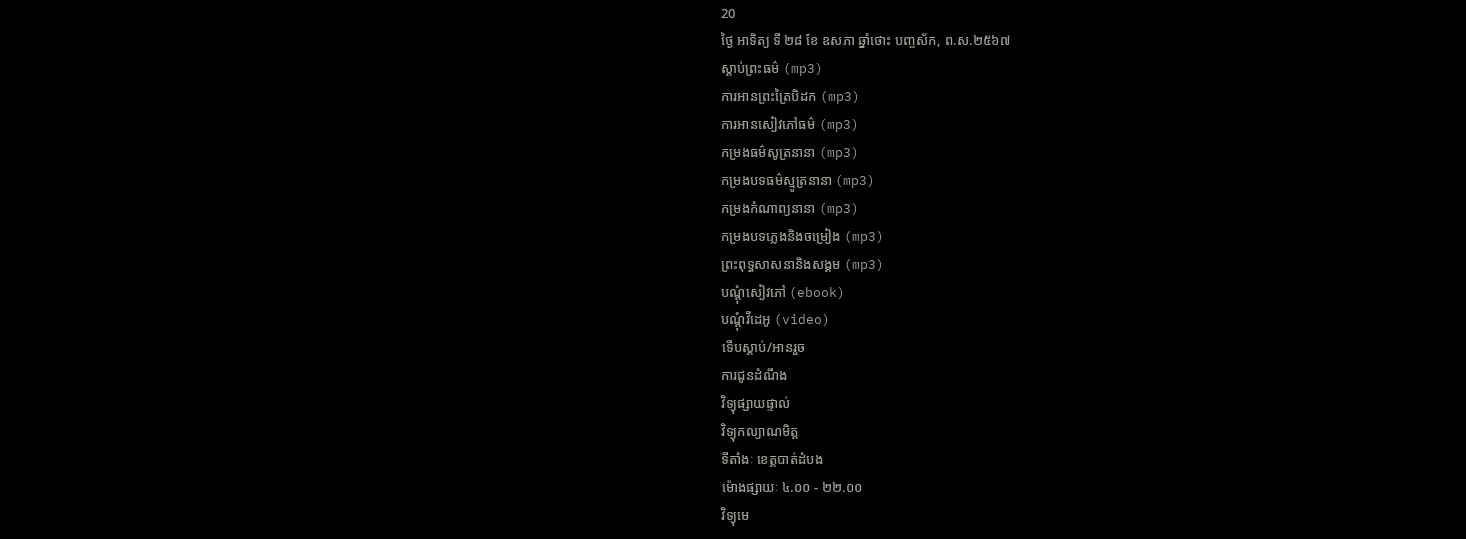20
ថ្ងៃ អាទិត្យ ទី ២៨ ខែ ឧសភា ឆ្នាំថោះ បញ្ចស័ក, ព.ស.២៥៦៧
ស្តាប់ព្រះធម៌ (mp3)
ការអានព្រះត្រៃបិដក (mp3)
ការអានសៀវភៅធម៌ (mp3)
កម្រងធម៌សូត្រនានា (mp3)
កម្រងបទធម៌ស្មូត្រនានា (mp3)
កម្រងកំណាព្យនានា (mp3)
កម្រងបទភ្លេងនិងចម្រៀង (mp3)
ព្រះពុទ្ធសាសនានិងសង្គម (mp3)
បណ្តុំសៀវភៅ (ebook)
បណ្តុំវីដេអូ (video)
ទើបស្តាប់/អានរួច
ការជូនដំណឹង
វិទ្យុផ្សាយផ្ទាល់
វិទ្យុកល្យាណមិត្ត
ទីតាំងៈ ខេត្តបាត់ដំបង
ម៉ោងផ្សាយៈ ៤.០០ - ២២.០០
វិទ្យុមេ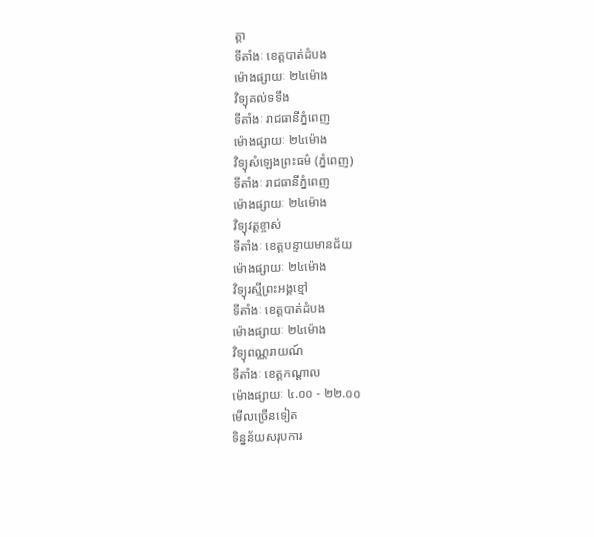ត្តា
ទីតាំងៈ ខេត្តបាត់ដំបង
ម៉ោងផ្សាយៈ ២៤ម៉ោង
វិទ្យុគល់ទទឹង
ទីតាំងៈ រាជធានីភ្នំពេញ
ម៉ោងផ្សាយៈ ២៤ម៉ោង
វិទ្យុសំឡេងព្រះធម៌ (ភ្នំពេញ)
ទីតាំងៈ រាជធានីភ្នំពេញ
ម៉ោងផ្សាយៈ ២៤ម៉ោង
វិទ្យុវត្តខ្ចាស់
ទីតាំងៈ ខេត្តបន្ទាយមានជ័យ
ម៉ោងផ្សាយៈ ២៤ម៉ោង
វិទ្យុរស្មីព្រះអង្គខ្មៅ
ទីតាំងៈ ខេត្តបាត់ដំបង
ម៉ោងផ្សាយៈ ២៤ម៉ោង
វិទ្យុពណ្ណរាយណ៍
ទីតាំងៈ ខេត្តកណ្តាល
ម៉ោងផ្សាយៈ ៤.០០ - ២២.០០
មើលច្រើនទៀត
ទិន្នន័យសរុបការ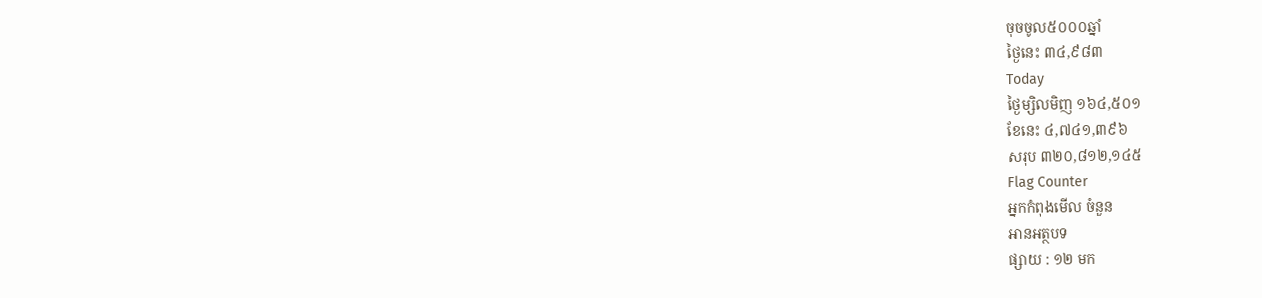ចុចចូល៥០០០ឆ្នាំ
ថ្ងៃនេះ ៣៤,៩៨៣
Today
ថ្ងៃម្សិលមិញ ១៦៤,៥០១
ខែនេះ ៤,៧៤១,៣៩៦
សរុប ៣២០,៨១២,១៤៥
Flag Counter
អ្នកកំពុងមើល ចំនួន
អានអត្ថបទ
ផ្សាយ : ១២ មក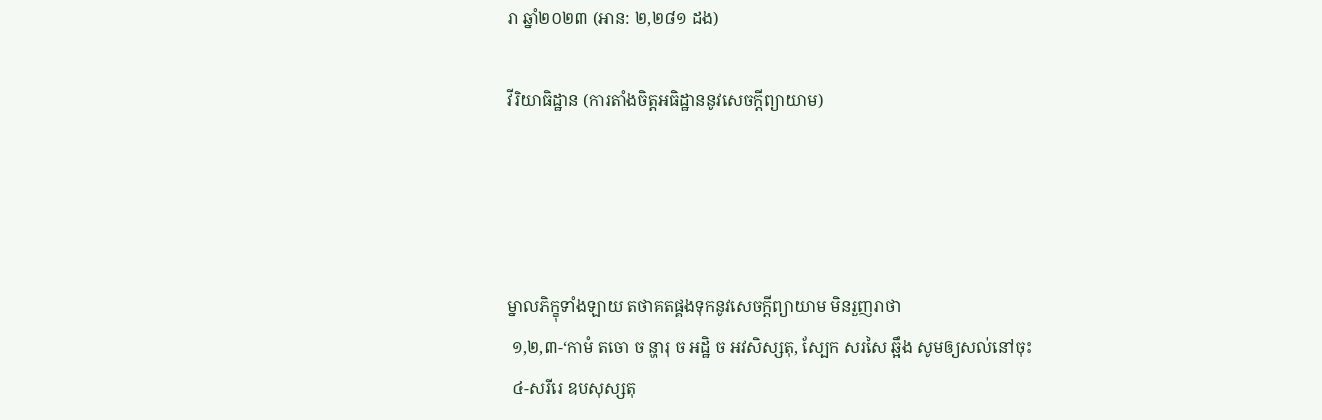រា ឆ្នាំ២០២៣ (អាន: ២,២៨១ ដង)

វីរិយាធិដ្ឋាន (ការតាំងចិត្តអធិដ្ឋាននូវសេចក្ដីព្យាយាម)




ម្នាលភិក្ខុទាំងឡាយ តថាគតផ្គងទុកនូវសេចកី្តព្យាយាម មិនរួញរាថា
 ១,២,៣-‘កាមំ តចោ ច ន្ហារុ ច អដ្ឋិ ច អវសិស្សតុ, ស្បែក សរសៃ ឆ្អឹង សូមឲ្យសល់នៅចុះ
 ៤-សរីរេ ឧបសុស្សតុ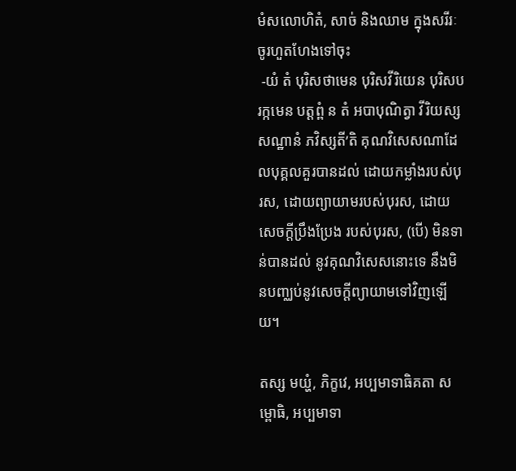មំសលោហិតំ, សាច់ និងឈាម ក្នុងសរីរៈ ចូរហួតហែងទៅចុះ
 -យំ តំ បុរិសថាមេន បុរិសវីរិយេន បុរិសបរក្កមេន បត្តព្ពំ ន តំ អបាបុណិត្វា វីរិយស្ស សណ្ឋានំ ភវិស្សតី’តិ គុណវិសេសណាដែលបុគ្គលគួរបានដល់ ដោយកម្លាំងរបស់បុរស, ដោយព្យាយាមរបស់បុរស, ដោយសេចកី្តប្រឹងប្រែង របស់បុរស, (បើ) មិនទាន់បានដល់ នូវគុណវិសេសនោះទេ នឹងមិនបញ្ឈប់នូវសេចកី្តព្យាយាមទៅវិញឡើយ។

តស្ស មយ្ហំ, ភិក្ខវេ, អប្បមាទាធិគតា សម្ពោធិ, អប្បមាទា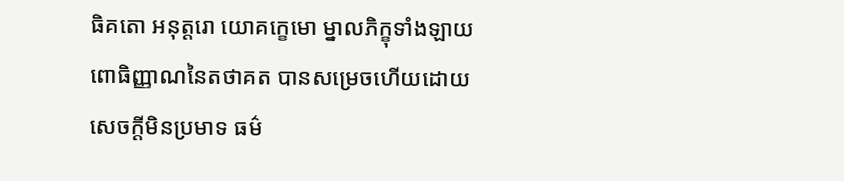ធិគតោ អនុត្តរោ យោគក្ខេមោ ម្នាលភិក្ខុទាំងឡាយ ពោធិញ្ញាណនៃតថាគត បានសម្រេចហើយដោយ សេចកី្តមិនប្រមាទ ធម៌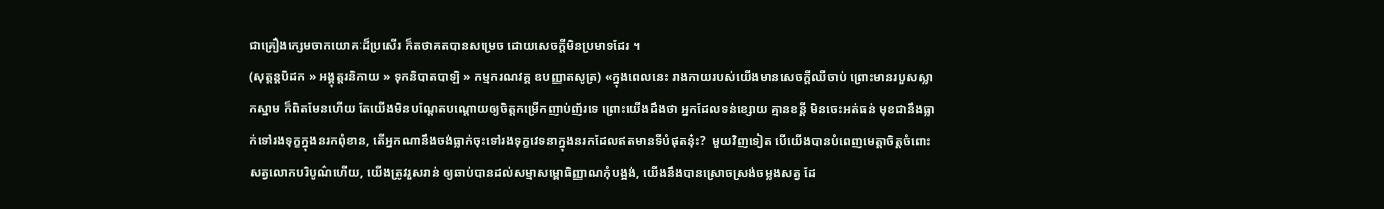ជាគ្រឿងក្សេមចាកយោគៈដ៏ប្រសើរ ក៏តថាគតបានសម្រេច ដោយសេចកី្តមិនប្រមាទដែរ ។
(សុត្តន្តបិដក » អង្គុត្តរនិកាយ » ទុកនិបាតបាឡិ » កម្មករណវគ្គ ឧបញ្ញាតសូត្រ) «ក្នុងពេលនេះ រាងកាយរបស់យើងមានសេចក្ដីឈឺចាប់ ព្រោះមានរបួសស្លាកស្នាម ក៏ពិតមែនហើយ តែយើងមិនបណ្ដែតបណ្ដោយឲ្យចិត្តកម្រើកញាប់ញ័រទេ ព្រោះយើងដឹងថា អ្នកដែលទន់ខ្សោយ គ្មានខន្តី មិនចេះអត់ធន់ មុខជានឹងធ្លាក់ទៅរងទុក្ខក្នុងនរកពុំខាន, តើអ្នកណានឹងចង់ធ្លាក់ចុះទៅរងទុក្ខវេទនាក្នុងនរកដែលឥតមានទីបំផុតនុ៎ះ?  មួយវិញទៀត បើយើងបានបំពេញមេត្តាចិត្តចំពោះសត្វលោកបរិបូណ៌ហើយ, យើងត្រូវរួសរាន់ ឲ្យឆាប់បានដល់សម្មាសម្ពោធិញ្ញាណកុំបង្អង់, យើងនឹងបានស្រោចស្រង់ចម្លងសត្វ ដែ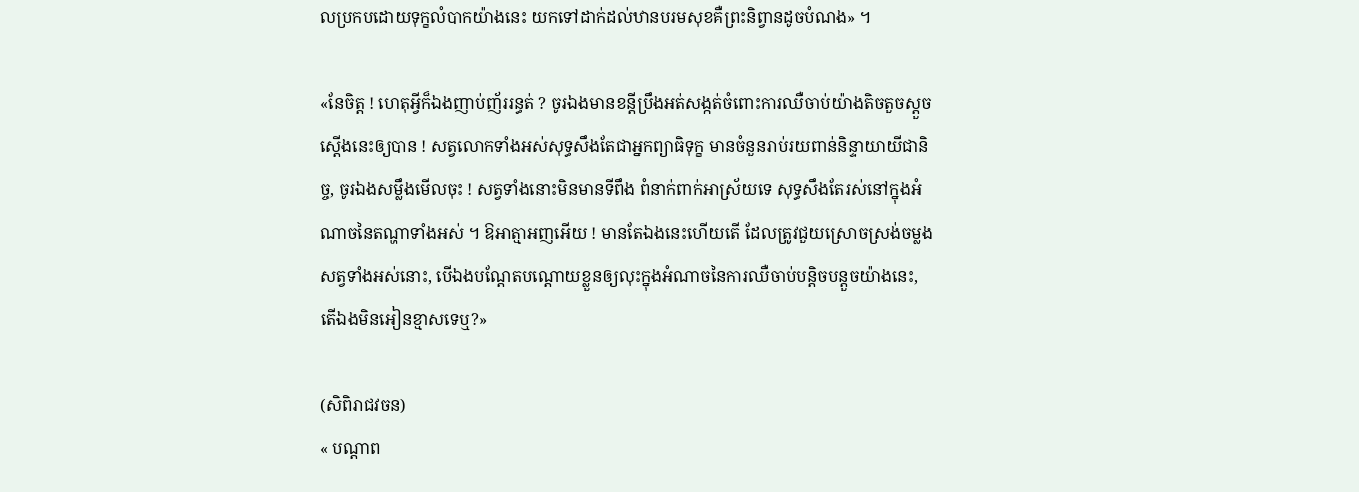លប្រកបដោយទុក្ខលំបាកយ៉ាងនេះ យកទៅដាក់ដល់ឋានបរមសុខគឺព្រះនិព្វានដូចបំណង» ។

«នែចិត្ត ! ហេតុអ្វីក៏ឯងញាប់ញ័ររន្ធត់ ? ចូរឯងមានខន្តីប្រឹងអត់សង្កត់ចំពោះការឈឺចាប់យ៉ាងតិចតួចស្ដួចស្ដើងនេះឲ្យបាន ! សត្វលោកទាំងអស់សុទ្ធសឹងតែជាអ្នកព្យាធិទុក្ខ មានចំនួនរាប់រយពាន់និន្ទាយាយីជានិច្ច, ចូរឯងសម្លឹងមើលចុះ ! សត្វទាំងនោះមិនមានទីពឹង ពំនាក់ពាក់អាស្រ័យទេ សុទ្ធសឹងតែរស់នៅក្នុងអំណាចនៃតណ្ហាទាំងអស់ ។ ឱអាត្មាអញអើយ ! មានតែឯងនេះហើយតើ ដែលត្រូវជួយស្រោចស្រង់ចម្លងសត្វទាំងអស់នោះ, បើឯងបណ្ដែតបណ្ដោយខ្លួនឲ្យលុះក្នុងអំណាចនៃការឈឺចាប់បន្តិចបន្តួចយ៉ាងនេះ, តើឯងមិនអៀនខ្មាសទេឬ?»

(សិពិរាជវចន)
« បណ្ដាព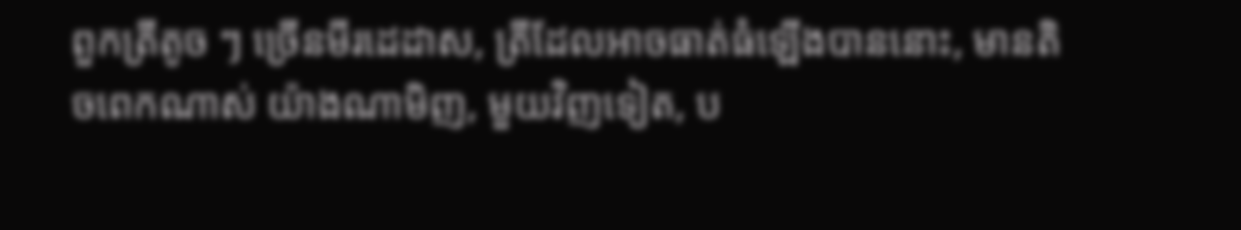ពួកត្រីតូច ៗ ច្រើនមីរដេដាស, ត្រីដែលអាចធាត់ធំឡើងបាននោះ, មានតិចពេកណាស់ យ៉ាងណាមិញ, មួយវិញទៀត, ប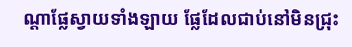ណ្ដាផ្លែស្វាយទាំងឡាយ ផ្លែដែលជាប់នៅមិនជ្រុះ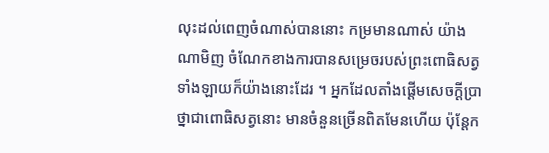លុះដល់ពេញចំណាស់បាននោះ កម្រមានណាស់ យ៉ាងណាមិញ ចំណែកខាងការបានសម្រេចរបស់ព្រះពោធិសត្វទាំងឡាយក៏យ៉ាងនោះដែរ ។ អ្នកដែលតាំងផ្ដើមសេចក្ដីប្រាថ្នាជាពោធិសត្វនោះ មានចំនួនច្រើនពិតមែនហើយ ប៉ុន្តែក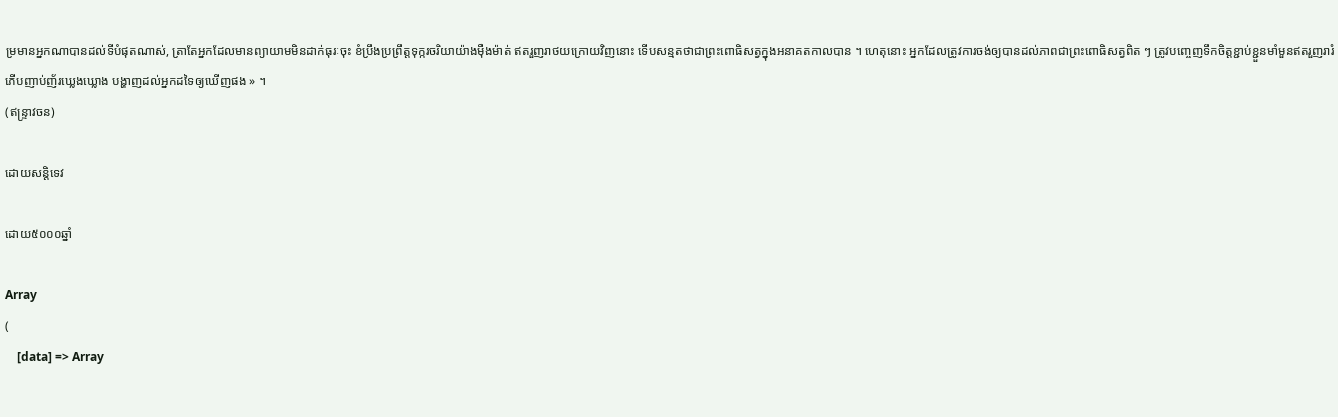ម្រមានអ្នកណាបានដល់ទីបំផុតណាស់, ត្រាតែអ្នកដែលមានព្យាយាមមិនដាក់ធុរៈចុះ ខំប្រឹងប្រព្រឹត្តទុក្ករចរិយាយ៉ាងម៉ឺងម៉ាត់ ឥតរួញរាថយក្រោយវិញនោះ ទើបសន្មតថាជាព្រះពោធិសត្វក្នុងអនាគតកាលបាន ។ ហេតុនោះ អ្នកដែលត្រូវការចង់ឲ្យបានដល់ភាពជាព្រះពោធិសត្វពិត ៗ ត្រូវបញ្ចេញទឹកចិត្តខ្ជាប់ខ្ជួនមាំមួនឥតរួញរារំភើបញាប់ញ័រឃ្លេងឃ្លោង បង្ហាញដល់អ្នកដទៃឲ្យឃើញផង » ។
(ឥន្ទ្រាវចន)

ដោយសន្តិទេវ

ដោយ៥០០០ឆ្នាំ

Array
(
    [data] => Array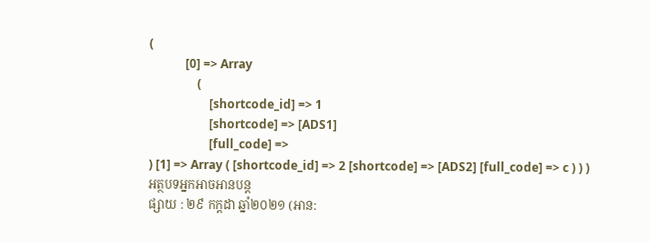(
            [0] => Array
                (
                    [shortcode_id] => 1
                    [shortcode] => [ADS1]
                    [full_code] =>
) [1] => Array ( [shortcode_id] => 2 [shortcode] => [ADS2] [full_code] => c ) ) )
អត្ថបទអ្នកអាចអានបន្ត
ផ្សាយ : ២៩ កក្តដា ឆ្នាំ២០២១ (អាន: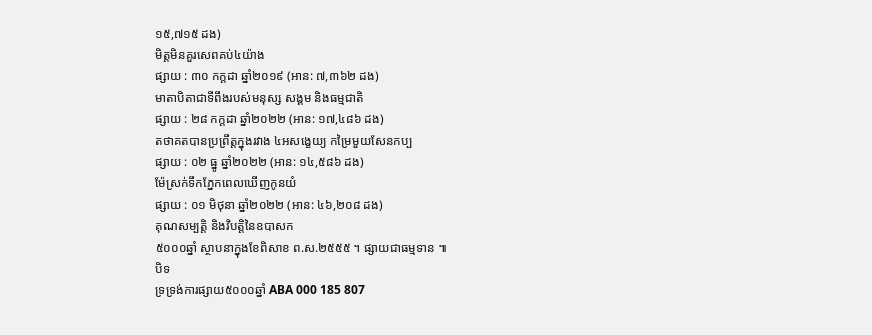១៥,៧១៥ ដង)
មិត្តមិនគួរសេពគប់៤យ៉ាង
ផ្សាយ : ៣០ កក្តដា ឆ្នាំ២០១៩ (អាន: ៧,៣៦២ ដង)
មាតាបិតាជាទីពឹងរបស់មនុស្ស សង្គម និងធម្មជាតិ
ផ្សាយ : ២៨ កក្តដា ឆ្នាំ២០២២ (អាន: ១៧,៤៨៦ ដង)
តថាគតបានប្រព្រឹត្តក្នុងរវាង ៤អសង្ខេយ្យ កម្រៃមួយសែនកប្ប
ផ្សាយ : ០២ ធ្នូ ឆ្នាំ២០២២ (អាន: ១៤,៥៨៦ ដង)
ម៉ែស្រក់ទឹកភ្នែកពេលឃើញកូនយំ
ផ្សាយ : ០១ មិថុនា ឆ្នាំ២០២២ (អាន: ៤៦,២០៨ ដង)
គុណសម្បត្តិ និងវិបត្តិនៃឧបាសក
៥០០០ឆ្នាំ ស្ថាបនាក្នុងខែពិសាខ ព.ស.២៥៥៥ ។ ផ្សាយជាធម្មទាន ៕
បិទ
ទ្រទ្រង់ការផ្សាយ៥០០០ឆ្នាំ ABA 000 185 807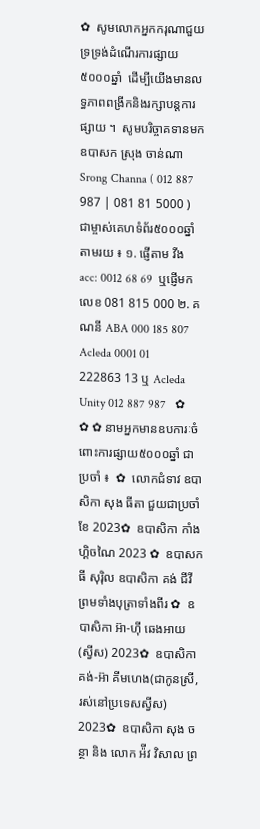✿  សូមលោកអ្នកករុណាជួយទ្រទ្រង់ដំណើរការផ្សាយ៥០០០ឆ្នាំ  ដើម្បីយើងមានលទ្ធភាពពង្រីកនិងរក្សាបន្តការផ្សាយ ។  សូមបរិច្ចាគទានមក ឧបាសក ស្រុង ចាន់ណា Srong Channa ( 012 887 987 | 081 81 5000 )  ជាម្ចាស់គេហទំព័រ៥០០០ឆ្នាំ   តាមរយ ៖ ១. ផ្ញើតាម វីង acc: 0012 68 69  ឬផ្ញើមកលេខ 081 815 000 ២. គណនី ABA 000 185 807 Acleda 0001 01 222863 13 ឬ Acleda Unity 012 887 987   ✿ ✿ ✿ នាមអ្នកមានឧបការៈចំពោះការផ្សាយ៥០០០ឆ្នាំ ជាប្រចាំ ៖  ✿  លោកជំទាវ ឧបាសិកា សុង ធីតា ជួយជាប្រចាំខែ 2023✿  ឧបាសិកា កាំង ហ្គិចណៃ 2023 ✿  ឧបាសក ធី សុរ៉ិល ឧបាសិកា គង់ ជីវី ព្រមទាំងបុត្រាទាំងពីរ ✿  ឧបាសិកា អ៊ា-ហុី ឆេងអាយ (ស្វីស) 2023✿  ឧបាសិកា គង់-អ៊ា គីមហេង(ជាកូនស្រី, រស់នៅប្រទេសស្វីស) 2023✿  ឧបាសិកា សុង ចន្ថា និង លោក អ៉ីវ វិសាល ព្រ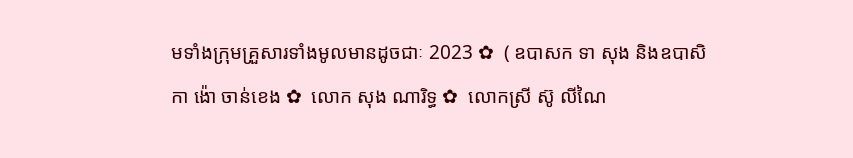មទាំងក្រុមគ្រួសារទាំងមូលមានដូចជាៈ 2023 ✿  ( ឧបាសក ទា សុង និងឧបាសិកា ង៉ោ ចាន់ខេង ✿  លោក សុង ណារិទ្ធ ✿  លោកស្រី ស៊ូ លីណៃ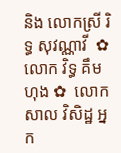និង លោកស្រី រិទ្ធ សុវណ្ណាវី  ✿  លោក វិទ្ធ គឹមហុង ✿  លោក សាល វិសិដ្ឋ អ្នក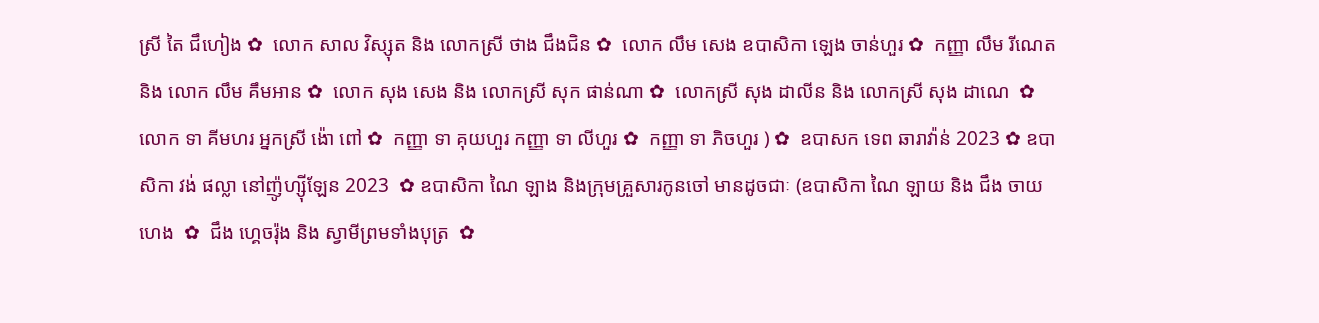ស្រី តៃ ជឹហៀង ✿  លោក សាល វិស្សុត និង លោកស្រី ថាង ជឹងជិន ✿  លោក លឹម សេង ឧបាសិកា ឡេង ចាន់ហួរ ✿  កញ្ញា លឹម រីណេត និង លោក លឹម គឹមអាន ✿  លោក សុង សេង និង លោកស្រី សុក ផាន់ណា ✿  លោកស្រី សុង ដាលីន និង លោកស្រី សុង ដាណេ  ✿  លោក ទា គីមហរ អ្នកស្រី ង៉ោ ពៅ ✿  កញ្ញា ទា គុយហួរ កញ្ញា ទា លីហួរ ✿  កញ្ញា ទា ភិចហួរ ) ✿  ឧបាសក ទេព ឆារាវ៉ាន់ 2023 ✿ ឧបាសិកា វង់ ផល្លា នៅញ៉ូហ្ស៊ីឡែន 2023  ✿ ឧបាសិកា ណៃ ឡាង និងក្រុមគ្រួសារកូនចៅ មានដូចជាៈ (ឧបាសិកា ណៃ ឡាយ និង ជឹង ចាយហេង  ✿  ជឹង ហ្គេចរ៉ុង និង ស្វាមីព្រមទាំងបុត្រ  ✿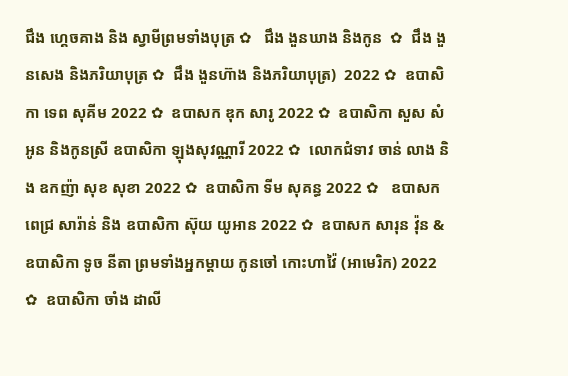ជឹង ហ្គេចគាង និង ស្វាមីព្រមទាំងបុត្រ ✿   ជឹង ងួនឃាង និងកូន  ✿  ជឹង ងួនសេង និងភរិយាបុត្រ ✿  ជឹង ងួនហ៊ាង និងភរិយាបុត្រ)  2022 ✿  ឧបាសិកា ទេព សុគីម 2022 ✿  ឧបាសក ឌុក សារូ 2022 ✿  ឧបាសិកា សួស សំអូន និងកូនស្រី ឧបាសិកា ឡុងសុវណ្ណារី 2022 ✿  លោកជំទាវ ចាន់ លាង និង ឧកញ៉ា សុខ សុខា 2022 ✿  ឧបាសិកា ទីម សុគន្ធ 2022 ✿   ឧបាសក ពេជ្រ សារ៉ាន់ និង ឧបាសិកា ស៊ុយ យូអាន 2022 ✿  ឧបាសក សារុន វ៉ុន & ឧបាសិកា ទូច នីតា ព្រមទាំងអ្នកម្តាយ កូនចៅ កោះហាវ៉ៃ (អាមេរិក) 2022 ✿  ឧបាសិកា ចាំង ដាលី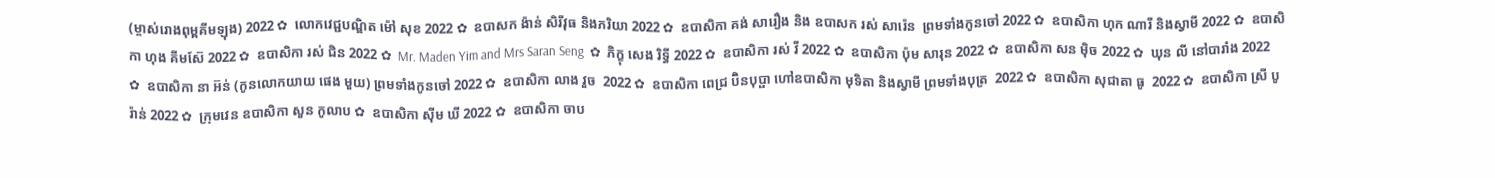(ម្ចាស់រោងពុម្ពគីមឡុង) 2022 ✿  លោកវេជ្ជបណ្ឌិត ម៉ៅ សុខ 2022 ✿  ឧបាសក ង៉ាន់ សិរីវុធ និងភរិយា 2022 ✿  ឧបាសិកា គង់ សារឿង និង ឧបាសក រស់ សារ៉េន  ព្រមទាំងកូនចៅ 2022 ✿  ឧបាសិកា ហុក ណារី និងស្វាមី 2022 ✿  ឧបាសិកា ហុង គីមស៊ែ 2022 ✿  ឧបាសិកា រស់ ជិន 2022 ✿  Mr. Maden Yim and Mrs Saran Seng  ✿  ភិក្ខុ សេង រិទ្ធី 2022 ✿  ឧបាសិកា រស់ វី 2022 ✿  ឧបាសិកា ប៉ុម សារុន 2022 ✿  ឧបាសិកា សន ម៉ិច 2022 ✿  ឃុន លី នៅបារាំង 2022 ✿  ឧបាសិកា នា អ៊ន់ (កូនលោកយាយ ផេង មួយ) ព្រមទាំងកូនចៅ 2022 ✿  ឧបាសិកា លាង វួច  2022 ✿  ឧបាសិកា ពេជ្រ ប៊ិនបុប្ផា ហៅឧបាសិកា មុទិតា និងស្វាមី ព្រមទាំងបុត្រ  2022 ✿  ឧបាសិកា សុជាតា ធូ  2022 ✿  ឧបាសិកា ស្រី បូរ៉ាន់ 2022 ✿  ក្រុមវេន ឧបាសិកា សួន កូលាប ✿  ឧបាសិកា ស៊ីម ឃី 2022 ✿  ឧបាសិកា ចាប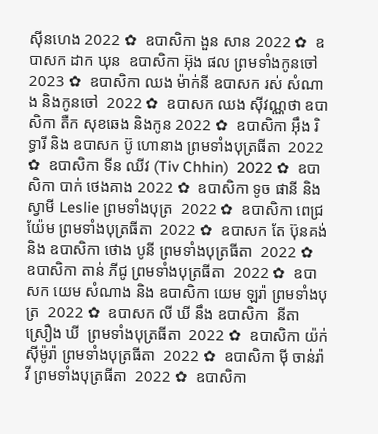ស៊ីនហេង 2022 ✿  ឧបាសិកា ងួន សាន 2022 ✿  ឧបាសក ដាក ឃុន  ឧបាសិកា អ៊ុង ផល ព្រមទាំងកូនចៅ 2023 ✿  ឧបាសិកា ឈង ម៉ាក់នី ឧបាសក រស់ សំណាង និងកូនចៅ  2022 ✿  ឧបាសក ឈង សុីវណ្ណថា ឧបាសិកា តឺក សុខឆេង និងកូន 2022 ✿  ឧបាសិកា អុឹង រិទ្ធារី និង ឧបាសក ប៊ូ ហោនាង ព្រមទាំងបុត្រធីតា  2022 ✿  ឧបាសិកា ទីន ឈីវ (Tiv Chhin)  2022 ✿  ឧបាសិកា បាក់ ថេងគាង 2022 ✿  ឧបាសិកា ទូច ផានី និង ស្វាមី Leslie ព្រមទាំងបុត្រ  2022 ✿  ឧបាសិកា ពេជ្រ យ៉ែម ព្រមទាំងបុត្រធីតា  2022 ✿  ឧបាសក តែ ប៊ុនគង់ និង ឧបាសិកា ថោង បូនី ព្រមទាំងបុត្រធីតា  2022 ✿  ឧបាសិកា តាន់ ភីជូ ព្រមទាំងបុត្រធីតា  2022 ✿  ឧបាសក យេម សំណាង និង ឧបាសិកា យេម ឡរ៉ា ព្រមទាំងបុត្រ  2022 ✿  ឧបាសក លី ឃី នឹង ឧបាសិកា  នីតា ស្រឿង ឃី  ព្រមទាំងបុត្រធីតា  2022 ✿  ឧបាសិកា យ៉ក់ សុីម៉ូរ៉ា ព្រមទាំងបុត្រធីតា  2022 ✿  ឧបាសិកា មុី ចាន់រ៉ាវី ព្រមទាំងបុត្រធីតា  2022 ✿  ឧបាសិកា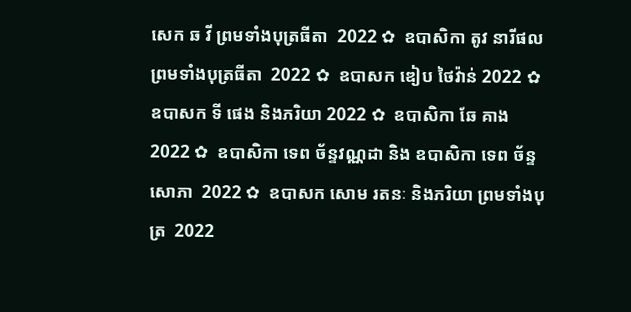សេក ឆ វី ព្រមទាំងបុត្រធីតា  2022 ✿  ឧបាសិកា តូវ នារីផល ព្រមទាំងបុត្រធីតា  2022 ✿  ឧបាសក ឌៀប ថៃវ៉ាន់ 2022 ✿  ឧបាសក ទី ផេង និងភរិយា 2022 ✿  ឧបាសិកា ឆែ គាង 2022 ✿  ឧបាសិកា ទេព ច័ន្ទវណ្ណដា និង ឧបាសិកា ទេព ច័ន្ទសោភា  2022 ✿  ឧបាសក សោម រតនៈ និងភរិយា ព្រមទាំងបុត្រ  2022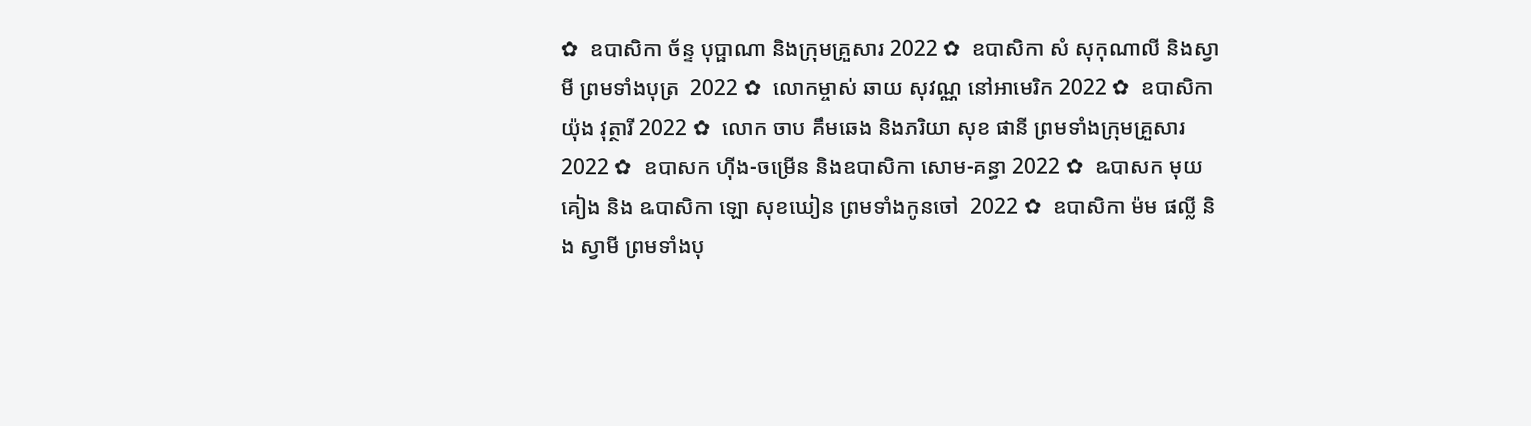✿  ឧបាសិកា ច័ន្ទ បុប្ផាណា និងក្រុមគ្រួសារ 2022 ✿  ឧបាសិកា សំ សុកុណាលី និងស្វាមី ព្រមទាំងបុត្រ  2022 ✿  លោកម្ចាស់ ឆាយ សុវណ្ណ នៅអាមេរិក 2022 ✿  ឧបាសិកា យ៉ុង វុត្ថារី 2022 ✿  លោក ចាប គឹមឆេង និងភរិយា សុខ ផានី ព្រមទាំងក្រុមគ្រួសារ 2022 ✿  ឧបាសក ហ៊ីង-ចម្រើន និងឧបាសិកា សោម-គន្ធា 2022 ✿  ឩបាសក មុយ គៀង និង ឩបាសិកា ឡោ សុខឃៀន ព្រមទាំងកូនចៅ  2022 ✿  ឧបាសិកា ម៉ម ផល្លី និង ស្វាមី ព្រមទាំងបុ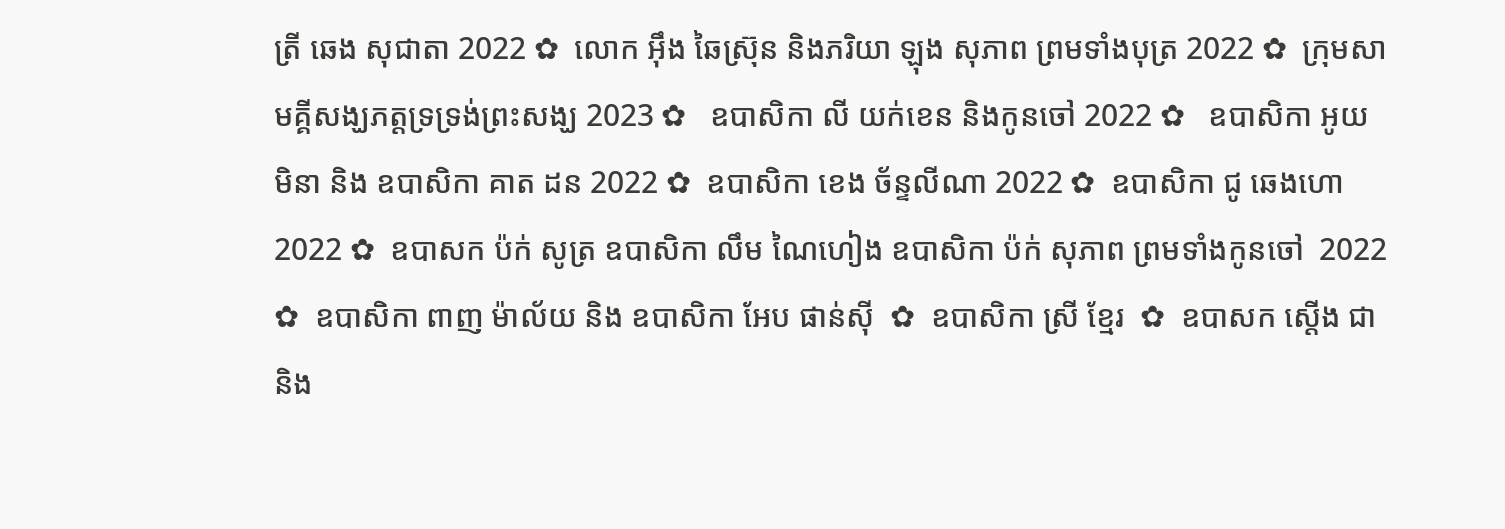ត្រី ឆេង សុជាតា 2022 ✿  លោក អ៊ឹង ឆៃស្រ៊ុន និងភរិយា ឡុង សុភាព ព្រមទាំងបុត្រ 2022 ✿  ក្រុមសាមគ្គីសង្ឃភត្តទ្រទ្រង់ព្រះសង្ឃ 2023 ✿   ឧបាសិកា លី យក់ខេន និងកូនចៅ 2022 ✿   ឧបាសិកា អូយ មិនា និង ឧបាសិកា គាត ដន 2022 ✿  ឧបាសិកា ខេង ច័ន្ទលីណា 2022 ✿  ឧបាសិកា ជូ ឆេងហោ 2022 ✿  ឧបាសក ប៉ក់ សូត្រ ឧបាសិកា លឹម ណៃហៀង ឧបាសិកា ប៉ក់ សុភាព ព្រមទាំងកូនចៅ  2022 ✿  ឧបាសិកា ពាញ ម៉ាល័យ និង ឧបាសិកា អែប ផាន់ស៊ី  ✿  ឧបាសិកា ស្រី ខ្មែរ  ✿  ឧបាសក ស្តើង ជា និង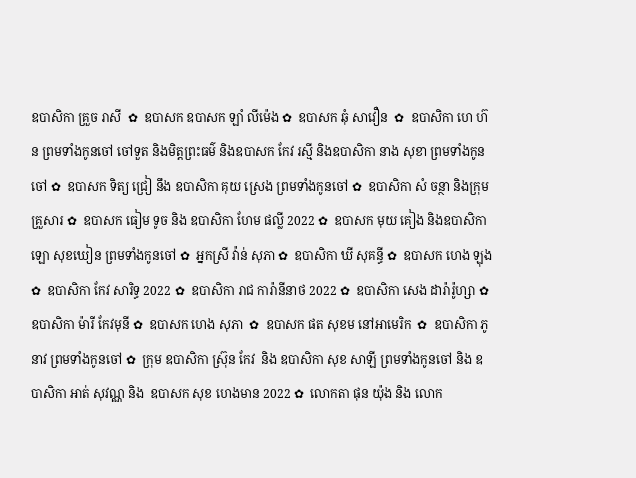ឧបាសិកា គ្រួច រាសី  ✿  ឧបាសក ឧបាសក ឡាំ លីម៉េង ✿  ឧបាសក ឆុំ សាវឿន  ✿  ឧបាសិកា ហេ ហ៊ន ព្រមទាំងកូនចៅ ចៅទួត និងមិត្តព្រះធម៌ និងឧបាសក កែវ រស្មី និងឧបាសិកា នាង សុខា ព្រមទាំងកូនចៅ ✿  ឧបាសក ទិត្យ ជ្រៀ នឹង ឧបាសិកា គុយ ស្រេង ព្រមទាំងកូនចៅ ✿  ឧបាសិកា សំ ចន្ថា និងក្រុមគ្រួសារ ✿  ឧបាសក ធៀម ទូច និង ឧបាសិកា ហែម ផល្លី 2022 ✿  ឧបាសក មុយ គៀង និងឧបាសិកា ឡោ សុខឃៀន ព្រមទាំងកូនចៅ ✿  អ្នកស្រី វ៉ាន់ សុភា ✿  ឧបាសិកា ឃី សុគន្ធី ✿  ឧបាសក ហេង ឡុង  ✿  ឧបាសិកា កែវ សារិទ្ធ 2022 ✿  ឧបាសិកា រាជ ការ៉ានីនាថ 2022 ✿  ឧបាសិកា សេង ដារ៉ារ៉ូហ្សា ✿  ឧបាសិកា ម៉ារី កែវមុនី ✿  ឧបាសក ហេង សុភា  ✿  ឧបាសក ផត សុខម នៅអាមេរិក  ✿  ឧបាសិកា ភូ នាវ ព្រមទាំងកូនចៅ ✿  ក្រុម ឧបាសិកា ស្រ៊ុន កែវ  និង ឧបាសិកា សុខ សាឡី ព្រមទាំងកូនចៅ និង ឧបាសិកា អាត់ សុវណ្ណ និង  ឧបាសក សុខ ហេងមាន 2022 ✿  លោកតា ផុន យ៉ុង និង លោក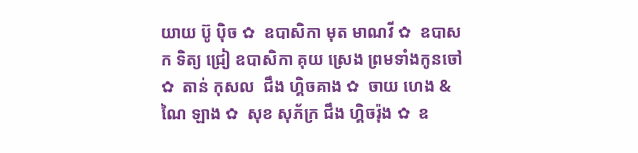យាយ ប៊ូ ប៉ិច ✿  ឧបាសិកា មុត មាណវី ✿  ឧបាសក ទិត្យ ជ្រៀ ឧបាសិកា គុយ ស្រេង ព្រមទាំងកូនចៅ ✿  តាន់ កុសល  ជឹង ហ្គិចគាង ✿  ចាយ ហេង & ណៃ ឡាង ✿  សុខ សុភ័ក្រ ជឹង ហ្គិចរ៉ុង ✿  ឧ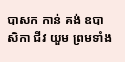បាសក កាន់ គង់ ឧបាសិកា ជីវ យួម ព្រមទាំង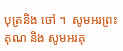បុត្រនិង ចៅ ។  សូមអរព្រះគុណ និង សូមអរគុ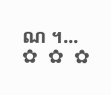ណ ។...       ✿  ✿  ✿